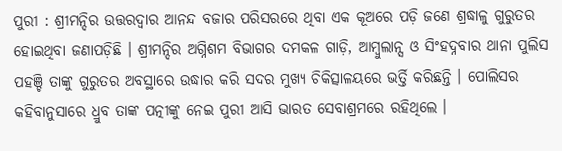ପୁରୀ : ଶ୍ରୀମନ୍ଦିର ଉତ୍ତରଦ୍ୱାର ଆନନ୍ଦ ବଜାର ପରିସରରେ ଥିବା ଏକ କୂଅରେ ପଡ଼ି ଜଣେ ଶ୍ରଦ୍ଧାଳୁ ଗୁରୁତର ହୋଇଥିବା ଜଣାପଡ଼ିଛି । ଶ୍ରୀମନ୍ଦିର ଅଗ୍ନିଶମ ବିଭାଗର ଦମକଳ ଗାଡ଼ି, ଆମ୍ବୁଲାନ୍ସ ଓ ସିଂହଦ୍ନବାର ଥାନା ପୁଲିସ ପହଞ୍ଚି ତାଙ୍କୁ ଗୁରୁତର ଅବସ୍ଥାରେ ଉଦ୍ଧାର କରି ସଦର ମୁଖ୍ୟ ଚିକିତ୍ସାଳୟରେ ଭର୍ତ୍ତି କରିଛନ୍ତି । ପୋଲିସର କହିବାନୁସାରେ ଧ୍ରୁବ ତାଙ୍କ ପତ୍ନୀଙ୍କୁ ନେଇ ପୁରୀ ଆସି ଭାରତ ସେବାଶ୍ରମରେ ରହିଥିଲେ ।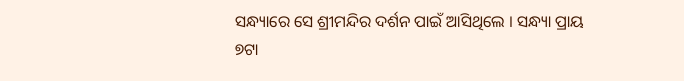ସନ୍ଧ୍ୟାରେ ସେ ଶ୍ରୀମନ୍ଦିର ଦର୍ଶନ ପାଇଁ ଆସିଥିଲେ । ସନ୍ଧ୍ୟା ପ୍ରାୟ ୭ଟା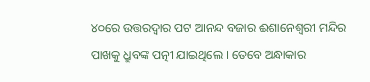୪୦ରେ ଉତ୍ତରଦ୍ୱାର ପଟ ଆନନ୍ଦ ବଜାର ଈଶାନେଶ୍ୱରୀ ମନ୍ଦିର ପାଖକୁ ଧ୍ରୁବଙ୍କ ପତ୍ନୀ ଯାଇଥିଲେ । ତେବେ ଅନ୍ଧାକାର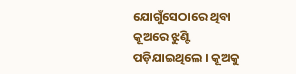ଯୋଗୁଁସେଠାରେ ଥିବା କୂଅରେ ଝୁଣ୍ଟି ପଡ଼ିଯାଇଥିଲେ । କୂଅକୁ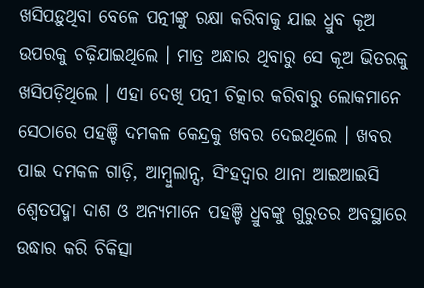ଖସିପଡ଼ୁଥିବା ବେଳେ ପତ୍ନୀଙ୍କୁ ରକ୍ଷା କରିବାକୁ ଯାଇ ଧ୍ରୁବ କୂଅ ଉପରକୁ ଚଢ଼ିଯାଇଥିଲେ । ମାତ୍ର ଅନ୍ଧାର ଥିବାରୁ ସେ କୂଅ ଭିତରକୁ ଖସିପଡ଼ିଥିଲେ । ଏହା ଦେଖି ପତ୍ନୀ ଚିତ୍କାର କରିବାରୁ ଲୋକମାନେ ସେଠାରେ ପହଞ୍ଚି ଦମକଳ କେନ୍ଦ୍ରକୁ ଖବର ଦେଇଥିଲେ । ଖବର ପାଇ ଦମକଳ ଗାଡ଼ି, ଆମ୍ବୁଲାନ୍ସ, ସିଂହଦ୍ୱାର ଥାନା ଆଇଆଇସି ଶ୍ୱେତପଦ୍ମା ଦାଶ ଓ ଅନ୍ୟମାନେ ପହଞ୍ଚି ଧ୍ରୁବଙ୍କୁ ଗୁରୁତର ଅବସ୍ଥାରେ ଉଦ୍ଧାର କରି ଚିକିତ୍ସା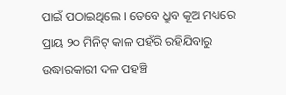ପାଇଁ ପଠାଇଥିଲେ । ତେବେ ଧ୍ରୁବ କୂଅ ମଧ୍ୟରେ ପ୍ରାୟ ୨୦ ମିନିଟ୍ କାଳ ପହଁରି ରହିଯିବାରୁ ଉଦ୍ଧାରକାରୀ ଦଳ ପହଞ୍ଚି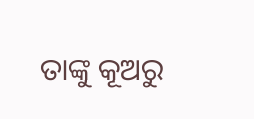ତାଙ୍କୁ କୂଅରୁ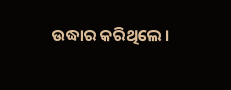ଉଦ୍ଧାର କରିଥିଲେ ।